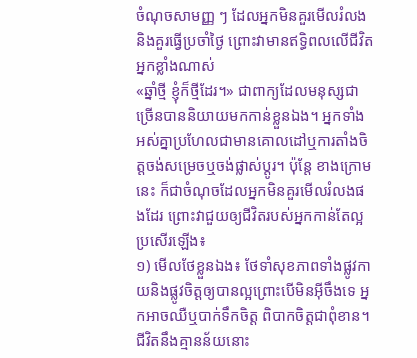ចំណុចសាមញ្ញ ៗ ដែលអ្នកមិនគួរមើលរំលងនិងគួរធ្វើប្រចាំថ្ងៃ ព្រោះវាមានឥទ្ធិពលលើជីវិតអ្នកខ្លាំងណាស់
«ឆ្នាំថ្មី ខ្ញុំក៏ថ្មីដែរ។» ជាពាក្យដែលមនុស្សជាច្រើនបាននិយាយមកកាន់ខ្លួនឯង។ អ្នកទាំងអស់គ្នាប្រហែលជាមានគោលដៅឬការតាំងចិត្តចង់សម្រេចឬចង់ផ្លាស់ប្តូរ។ ប៉ុន្តែ ខាងក្រោមនេះ ក៏ជាចំណុចដែលអ្នកមិនគួរមើលរំលងផងដែរ ព្រោះវាជួយឲ្យជីវិតរបស់អ្នកកាន់តែល្អប្រសើរឡើង៖
១) មើលថែខ្លួនឯង៖ ថែទាំសុខភាពទាំងផ្លូវកាយនិងផ្លូវចិត្តឲ្យបានល្អព្រោះបើមិនអ៊ីចឹងទេ អ្នកអាចឈឺឬបាក់ទឹកចិត្ត ពិបាកចិត្តជាពុំខាន។ ជីវិតនឹងគ្មានន័យនោះ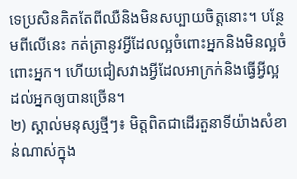ទេប្រសិនគិតតែពីឈឺនិងមិនសប្បាយចិត្តនោះ។ បន្ថែមពីលើនេះ កត់ត្រានូវអ្វីដែលល្អចំពោះអ្នកនិងមិនល្អចំពោះអ្នក។ ហើយជៀសវាងអ្វីដែលអាក្រក់និងធ្វើអ្វីល្អដល់អ្នកឲ្យបានច្រើន។
២) ស្គាល់មនុស្សថ្មីៗ៖ មិត្តពិតជាដើរតួនាទីយ៉ាងសំខាន់ណាស់ក្នុង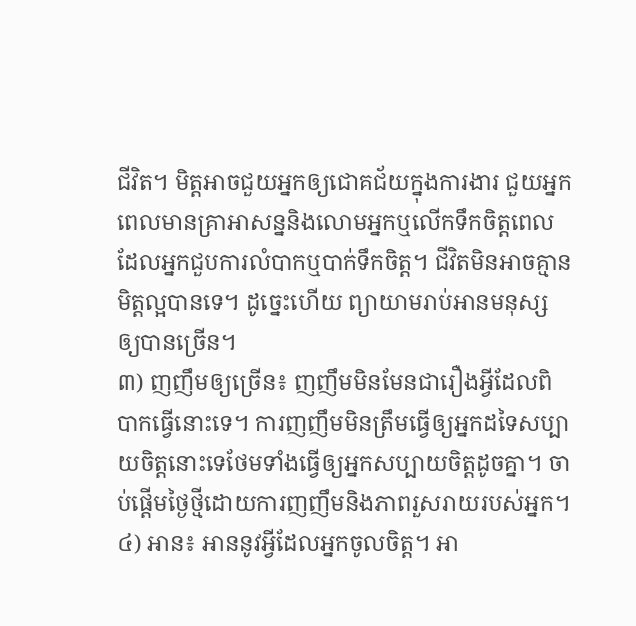ជីវិត។ មិត្តអាចជួយអ្នកឲ្យជោគជ័យក្នុងការងារ ជួយអ្នកពេលមានគ្រាអាសន្ននិងលោមអ្នកឬលើកទឹកចិត្តពេលដែលអ្នកជួបការលំបាកឬបាក់ទឹកចិត្ត។ ជីវិតមិនអាចគ្មានមិត្តល្អបានទេ។ ដូច្នេះហើយ ព្យាយាមរាប់អានមនុស្សឲ្យបានច្រើន។
៣) ញញឹមឲ្យច្រើន៖ ញញឹមមិនមែនជារឿងអ្វីដែលពិបាកធ្វើនោះទេ។ ការញញឹមមិនត្រឹមធ្វើឲ្យអ្នកដទៃសប្បាយចិត្តនោះទេថែមទាំងធ្វើឲ្យអ្នកសប្បាយចិត្តដូចគ្នា។ ចាប់ផ្ដើមថ្ងៃថ្មីដោយការញញឹមនិងភាពរួសរាយរបស់អ្នក។
៤) អាន៖ អាននូវអ្វីដែលអ្នកចូលចិត្ត។ អា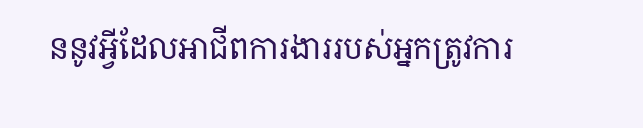ននូវអ្វីដែលអាជីពការងាររបស់អ្នកត្រូវការ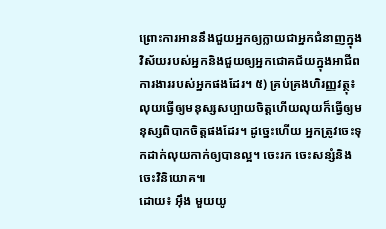ព្រោះការអាននឹងជួយអ្នកឲ្យក្លាយជាអ្នកជំនាញក្នុងវិស័យរបស់អ្នកនិងជួយឲ្យអ្នកជោគជ័យក្នុងអាជីពការងាររបស់អ្នកផងដែរ។ ៥) គ្រប់គ្រងហិរញ្ញវត្ថុ៖ លុយធ្វើឲ្យមនុស្សសប្បាយចិត្តហើយលុយក៏ធ្វើឲ្យមនុស្សពិបាកចិត្តផងដែរ។ ដូច្នេះហើយ អ្នកត្រូវចេះទុកដាក់លុយកាក់ឲ្យបានល្អ។ ចេះរក ចេះសន្សំនិងចេះវិនិយោគ៕
ដោយ៖ អ៊ឹង មួយយូ